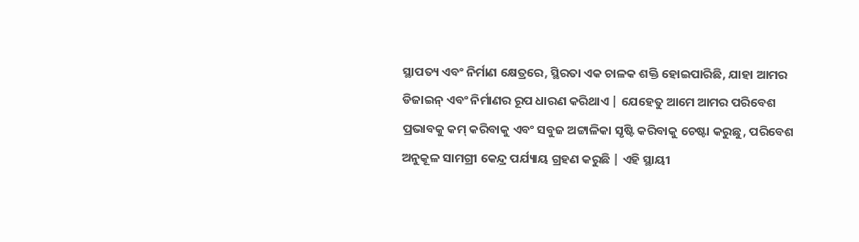ସ୍ଥାପତ୍ୟ ଏବଂ ନିର୍ମାଣ କ୍ଷେତ୍ରରେ, ସ୍ଥିରତା ଏକ ଚାଳକ ଶକ୍ତି ହୋଇପାରିଛି, ଯାହା ଆମର ଡିଜାଇନ୍ ଏବଂ ନିର୍ମାଣର ରୂପ ଧାରଣ କରିଥାଏ | ଯେହେତୁ ଆମେ ଆମର ପରିବେଶ ପ୍ରଭାବକୁ କମ୍ କରିବାକୁ ଏବଂ ସବୁଜ ଅଟ୍ଟାଳିକା ସୃଷ୍ଟି କରିବାକୁ ଚେଷ୍ଟା କରୁଛୁ, ପରିବେଶ ଅନୁକୂଳ ସାମଗ୍ରୀ କେନ୍ଦ୍ର ପର୍ଯ୍ୟାୟ ଗ୍ରହଣ କରୁଛି | ଏହି ସ୍ଥାୟୀ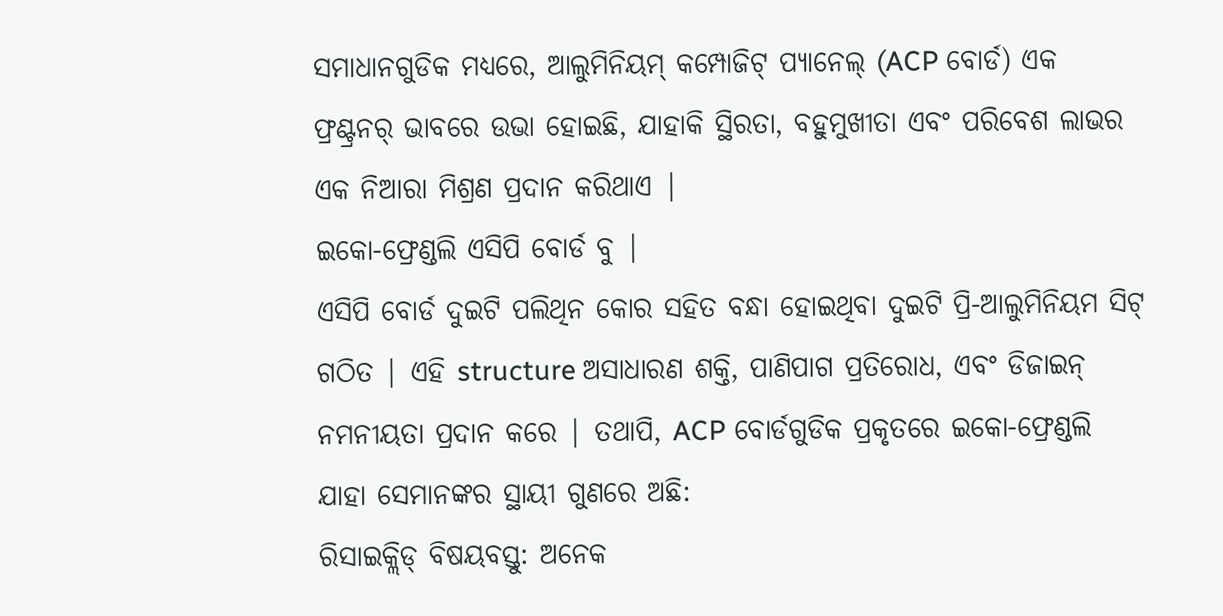ସମାଧାନଗୁଡିକ ମଧ୍ୟରେ, ଆଲୁମିନିୟମ୍ କମ୍ପୋଜିଟ୍ ପ୍ୟାନେଲ୍ (ACP ବୋର୍ଡ) ଏକ ଫ୍ରଣ୍ଟ୍ରନର୍ ଭାବରେ ଉଭା ହୋଇଛି, ଯାହାକି ସ୍ଥିରତା, ବହୁମୁଖୀତା ଏବଂ ପରିବେଶ ଲାଭର ଏକ ନିଆରା ମିଶ୍ରଣ ପ୍ରଦାନ କରିଥାଏ |
ଇକୋ-ଫ୍ରେଣ୍ଡଲି ଏସିପି ବୋର୍ଡ ବୁ |
ଏସିପି ବୋର୍ଡ ଦୁଇଟି ପଲିଥିନ କୋର ସହିତ ବନ୍ଧା ହୋଇଥିବା ଦୁଇଟି ପ୍ରି-ଆଲୁମିନିୟମ ସିଟ୍ ଗଠିତ | ଏହି structure ଅସାଧାରଣ ଶକ୍ତି, ପାଣିପାଗ ପ୍ରତିରୋଧ, ଏବଂ ଡିଜାଇନ୍ ନମନୀୟତା ପ୍ରଦାନ କରେ | ତଥାପି, ACP ବୋର୍ଡଗୁଡିକ ପ୍ରକୃତରେ ଇକୋ-ଫ୍ରେଣ୍ଡଲି ଯାହା ସେମାନଙ୍କର ସ୍ଥାୟୀ ଗୁଣରେ ଅଛି:
ରିସାଇକ୍ଲିଡ୍ ବିଷୟବସ୍ତୁ: ଅନେକ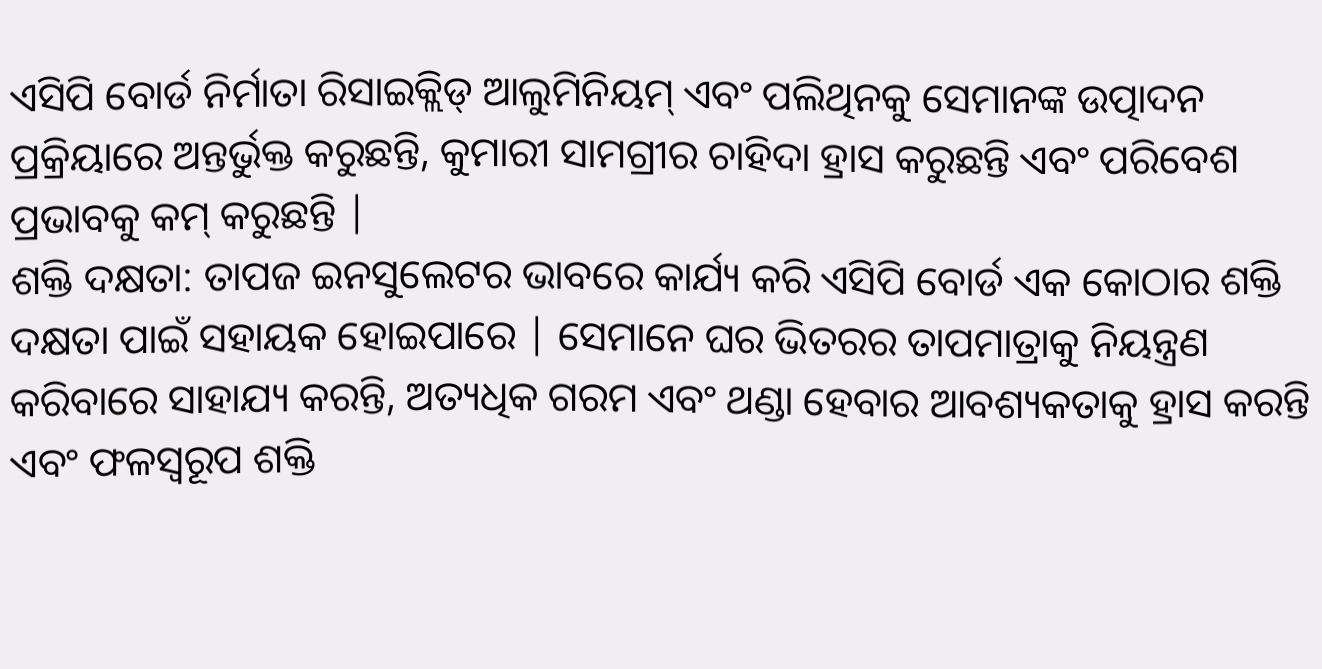ଏସିପି ବୋର୍ଡ ନିର୍ମାତା ରିସାଇକ୍ଲିଡ୍ ଆଲୁମିନିୟମ୍ ଏବଂ ପଲିଥିନକୁ ସେମାନଙ୍କ ଉତ୍ପାଦନ ପ୍ରକ୍ରିୟାରେ ଅନ୍ତର୍ଭୁକ୍ତ କରୁଛନ୍ତି, କୁମାରୀ ସାମଗ୍ରୀର ଚାହିଦା ହ୍ରାସ କରୁଛନ୍ତି ଏବଂ ପରିବେଶ ପ୍ରଭାବକୁ କମ୍ କରୁଛନ୍ତି |
ଶକ୍ତି ଦକ୍ଷତା: ତାପଜ ଇନସୁଲେଟର ଭାବରେ କାର୍ଯ୍ୟ କରି ଏସିପି ବୋର୍ଡ ଏକ କୋଠାର ଶକ୍ତି ଦକ୍ଷତା ପାଇଁ ସହାୟକ ହୋଇପାରେ | ସେମାନେ ଘର ଭିତରର ତାପମାତ୍ରାକୁ ନିୟନ୍ତ୍ରଣ କରିବାରେ ସାହାଯ୍ୟ କରନ୍ତି, ଅତ୍ୟଧିକ ଗରମ ଏବଂ ଥଣ୍ଡା ହେବାର ଆବଶ୍ୟକତାକୁ ହ୍ରାସ କରନ୍ତି ଏବଂ ଫଳସ୍ୱରୂପ ଶକ୍ତି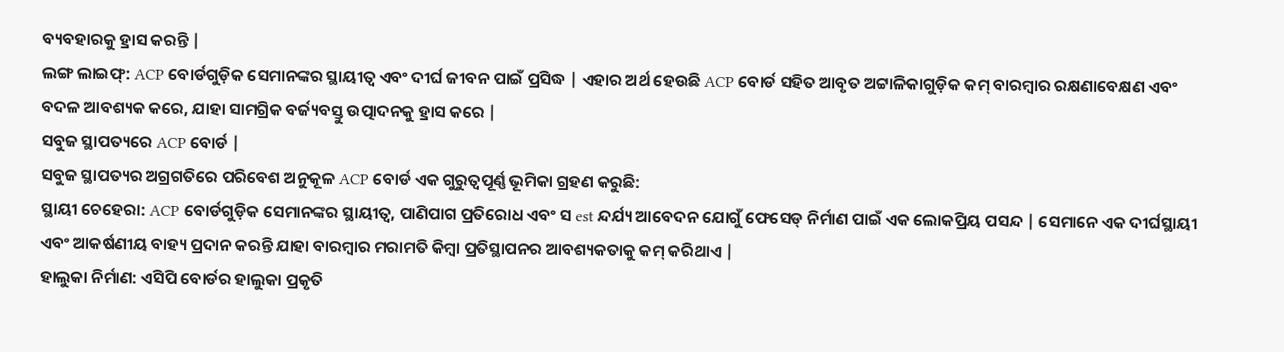ବ୍ୟବହାରକୁ ହ୍ରାସ କରନ୍ତି |
ଲଙ୍ଗ ଲାଇଫ୍: ACP ବୋର୍ଡଗୁଡ଼ିକ ସେମାନଙ୍କର ସ୍ଥାୟୀତ୍ୱ ଏବଂ ଦୀର୍ଘ ଜୀବନ ପାଇଁ ପ୍ରସିଦ୍ଧ | ଏହାର ଅର୍ଥ ହେଉଛି ACP ବୋର୍ଡ ସହିତ ଆବୃତ ଅଟ୍ଟାଳିକାଗୁଡ଼ିକ କମ୍ ବାରମ୍ବାର ରକ୍ଷଣାବେକ୍ଷଣ ଏବଂ ବଦଳ ଆବଶ୍ୟକ କରେ, ଯାହା ସାମଗ୍ରିକ ବର୍ଜ୍ୟବସ୍ତୁ ଉତ୍ପାଦନକୁ ହ୍ରାସ କରେ |
ସବୁଜ ସ୍ଥାପତ୍ୟରେ ACP ବୋର୍ଡ |
ସବୁଜ ସ୍ଥାପତ୍ୟର ଅଗ୍ରଗତିରେ ପରିବେଶ ଅନୁକୂଳ ACP ବୋର୍ଡ ଏକ ଗୁରୁତ୍ୱପୂର୍ଣ୍ଣ ଭୂମିକା ଗ୍ରହଣ କରୁଛି:
ସ୍ଥାୟୀ ଚେହେରା: ACP ବୋର୍ଡଗୁଡ଼ିକ ସେମାନଙ୍କର ସ୍ଥାୟୀତ୍ୱ, ପାଣିପାଗ ପ୍ରତିରୋଧ ଏବଂ ସ est ନ୍ଦର୍ଯ୍ୟ ଆବେଦନ ଯୋଗୁଁ ଫେସେଡ୍ ନିର୍ମାଣ ପାଇଁ ଏକ ଲୋକପ୍ରିୟ ପସନ୍ଦ | ସେମାନେ ଏକ ଦୀର୍ଘସ୍ଥାୟୀ ଏବଂ ଆକର୍ଷଣୀୟ ବାହ୍ୟ ପ୍ରଦାନ କରନ୍ତି ଯାହା ବାରମ୍ବାର ମରାମତି କିମ୍ବା ପ୍ରତିସ୍ଥାପନର ଆବଶ୍ୟକତାକୁ କମ୍ କରିଥାଏ |
ହାଲୁକା ନିର୍ମାଣ: ଏସିପି ବୋର୍ଡର ହାଲୁକା ପ୍ରକୃତି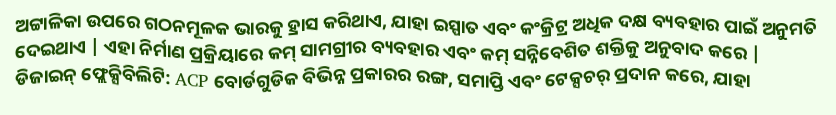ଅଟ୍ଟାଳିକା ଉପରେ ଗଠନମୂଳକ ଭାରକୁ ହ୍ରାସ କରିଥାଏ, ଯାହା ଇସ୍ପାତ ଏବଂ କଂକ୍ରିଟ୍ର ଅଧିକ ଦକ୍ଷ ବ୍ୟବହାର ପାଇଁ ଅନୁମତି ଦେଇଥାଏ | ଏହା ନିର୍ମାଣ ପ୍ରକ୍ରିୟାରେ କମ୍ ସାମଗ୍ରୀର ବ୍ୟବହାର ଏବଂ କମ୍ ସନ୍ନିବେଶିତ ଶକ୍ତିକୁ ଅନୁବାଦ କରେ |
ଡିଜାଇନ୍ ଫ୍ଲେକ୍ସିବିଲିଟି: ACP ବୋର୍ଡଗୁଡିକ ବିଭିନ୍ନ ପ୍ରକାରର ରଙ୍ଗ, ସମାପ୍ତି ଏବଂ ଟେକ୍ସଚର୍ ପ୍ରଦାନ କରେ, ଯାହା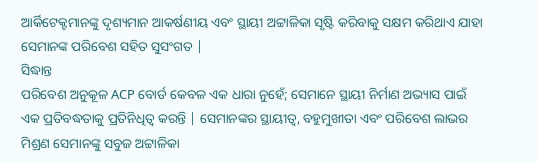ଆର୍କିଟେକ୍ଟମାନଙ୍କୁ ଦୃଶ୍ୟମାନ ଆକର୍ଷଣୀୟ ଏବଂ ସ୍ଥାୟୀ ଅଟ୍ଟାଳିକା ସୃଷ୍ଟି କରିବାକୁ ସକ୍ଷମ କରିଥାଏ ଯାହା ସେମାନଙ୍କ ପରିବେଶ ସହିତ ସୁସଂଗତ |
ସିଦ୍ଧାନ୍ତ
ପରିବେଶ ଅନୁକୂଳ ACP ବୋର୍ଡ କେବଳ ଏକ ଧାରା ନୁହେଁ; ସେମାନେ ସ୍ଥାୟୀ ନିର୍ମାଣ ଅଭ୍ୟାସ ପାଇଁ ଏକ ପ୍ରତିବଦ୍ଧତାକୁ ପ୍ରତିନିଧିତ୍ୱ କରନ୍ତି | ସେମାନଙ୍କର ସ୍ଥାୟୀତ୍ୱ, ବହୁମୁଖୀତା ଏବଂ ପରିବେଶ ଲାଭର ମିଶ୍ରଣ ସେମାନଙ୍କୁ ସବୁଜ ଅଟ୍ଟାଳିକା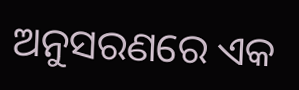ଅନୁସରଣରେ ଏକ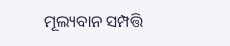ମୂଲ୍ୟବାନ ସମ୍ପତ୍ତି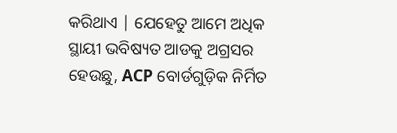କରିଥାଏ | ଯେହେତୁ ଆମେ ଅଧିକ ସ୍ଥାୟୀ ଭବିଷ୍ୟତ ଆଡକୁ ଅଗ୍ରସର ହେଉଛୁ, ACP ବୋର୍ଡଗୁଡ଼ିକ ନିର୍ମିତ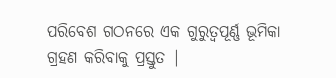ପରିବେଶ ଗଠନରେ ଏକ ଗୁରୁତ୍ୱପୂର୍ଣ୍ଣ ଭୂମିକା ଗ୍ରହଣ କରିବାକୁ ପ୍ରସ୍ତୁତ |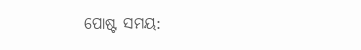ପୋଷ୍ଟ ସମୟ: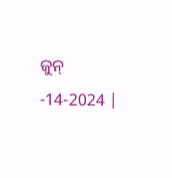ଜୁନ୍ -14-2024 |